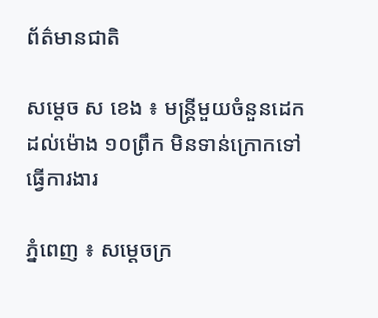ព័ត៌មានជាតិ

សម្ដេច ស ខេង ៖ មន្ដ្រីមួយចំនួនដេកដល់ម៉ោង ១០ព្រឹក មិនទាន់ក្រោកទៅធ្វើការងារ

ភ្នំពេញ ៖ សម្ដេចក្រ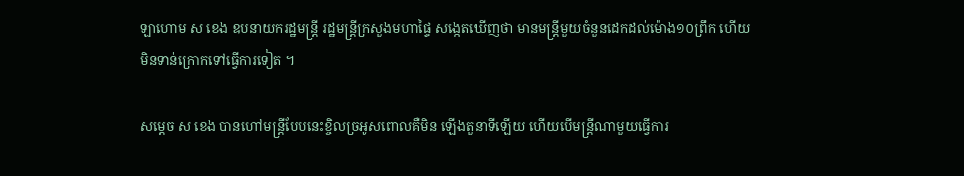ឡាហោម ស ខេង ឧបនាយករដ្ឋមន្ដ្រី រដ្ឋមន្ដ្រីក្រសួងមហាផ្ទៃ សង្កេតឃើញថា មានមន្ដ្រីមួយចំនួនដេកដល់ម៉ោង១០ព្រឹក ហើយមិនទាន់ក្រោកទៅធ្វើការទៀត ។

សម្តេច ស ខេង បានហៅមន្ដ្រីបែបនេះខ្ចិលច្រអូសពោលគឺមិន ឡើងតួនាទីឡើយ ហើយបើមន្ដ្រីណាមួយធ្វើការ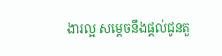ងារល្អ សម្ដេចនឹងផ្ដល់ជូនតួ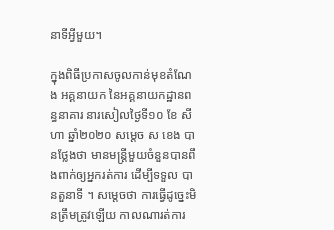នាទីអ្វីមួយ។

ក្នុងពិធីប្រកាសចូលកាន់មុខតំណែង អគ្គនាយក នៃអគ្គនាយកដ្ឋានពន្ធនាគារ នារសៀលថ្ងៃទី១០ ខែ សីហា ឆ្នាំ២០២០ សម្ដេច ស ខេង បានថ្លែងថា មានមន្ដ្រីមួយចំនួនបានពឹងពាក់ឲ្យអ្នករត់ការ ដើម្បីទទួល បានតួនាទី ។ សម្តេចថា ការធ្វើដូច្នេះមិនត្រឹមត្រូវឡើយ កាលណារត់ការ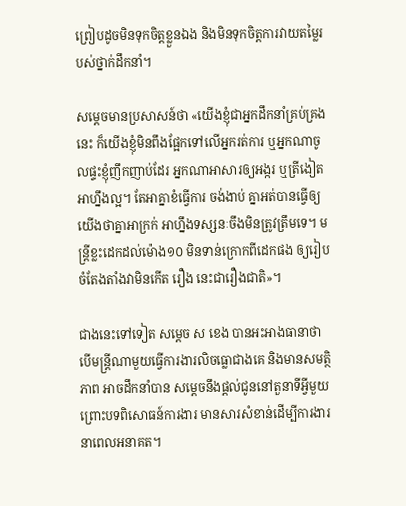ព្រៀបដូចមិនទុកចិត្តខ្លួនឯង និងមិនទុកចិត្តការវាយតម្លៃរបស់ថ្នាក់ដឹកនាំ។

សម្ដេចមានប្រសាសន៍ថា «យើងខ្ញុំជាអ្នកដឹកនាំគ្រប់គ្រងនេះ ក៏យើងខ្ញុំមិនពឹងផ្អែកទៅលើអ្នករត់ការ ឬអ្នកណាចូលផ្ទះខ្ញុំញឹកញាប់ដែរ អ្នកណាអាសារឲ្យអង្ករ ឬត្រីងៀត អាហ្នឹងល្អ។ តែអាគ្នាខំធ្វើការ ចង់ងាប់ គ្នាអត់បានធ្វើឲ្យយើងថាគ្នាអាក្រក់ អាហ្នឹងទស្សនៈចឹងមិនត្រូវត្រឹមទេ។ មន្ដ្រីខ្លះដេកដល់ម៉ោង១០ មិនទាន់ក្រោកពីដេកផង ឲ្យរៀបចំតែងតាំងវាមិនកើត រឿង នេះជារឿងជាតិ»។

ជាងនេះទៅទៀត សម្ដេច ស ខេង បានអះអាងធានាថា បើមន្ដ្រីណាមួយធ្វើការងារលិចធ្លោជាងគេ និងមានសមត្ថិភាព អាចដឹកនាំបាន សម្ដេចនឹងផ្ដល់ជូននៅតួនាទីអ្វីមួយ ព្រោះបទពិសោធន៍ការងារ មានសារសំខាន់ដើម្បីការងារនាពេលអនាគត។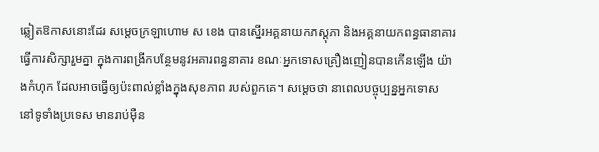ឆ្លៀតឱកាសនោះដែរ សម្តេចក្រឡាហោម ស ខេង បានស្នើរអគ្គនាយកភស្តុភា និងអគ្គនាយកពន្ធធានាគារធ្វើការសិក្សារួមគ្នា ក្នុងការពង្រីកបន្ថែមនូវអគារពន្ធនាគារ ខណៈអ្នកទោសគ្រឿងញៀនបានកើនឡើង យ៉ាងកំហុក ដែលអាចធ្វើឲ្យប៉ះពាល់ខ្លាំងក្នុងសុខភាព របស់ពួកគេ។ សម្ដេចថា នាពេលបច្ចុប្បន្នអ្នកទោស នៅទូទាំងប្រទេស មានរាប់ម៉ឺន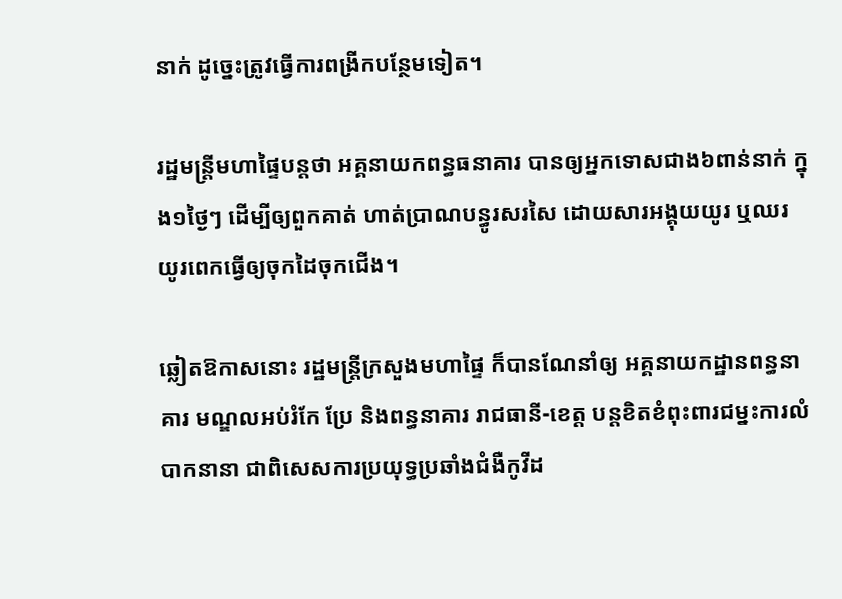នាក់ ដូច្នេះត្រូវធ្វើការពង្រីកបន្ថែមទៀត។

រដ្ឋមន្រ្តីមហាផ្ទៃបន្ដថា អគ្គនាយកពន្ធធនាគារ បានឲ្យអ្នកទោសជាង៦ពាន់នាក់ ក្នុង១ថ្ងៃៗ ដើម្បីឲ្យពួកគាត់ ហាត់ប្រាណបន្ធូរសរសៃ ដោយសារអង្គុយយូរ ឬឈរ យូរពេកធ្វើឲ្យចុកដៃចុកជើង។

ឆ្លៀតឱកាសនោះ រដ្ឋមន្ដ្រីក្រសួងមហាផ្ទៃ ក៏បានណែនាំឲ្យ អគ្គនាយកដ្ឋានពន្ធនាគារ មណ្ឌលអប់រំកែ ប្រែ និងពន្ធនាគារ រាជធានី-ខេត្ត បន្ដខិតខំពុះពារជម្នះការលំបាកនានា ជាពិសេសការប្រយុទ្ធប្រឆាំងជំងឺកូវីដ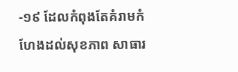-១៩ ដែលកំពុងតែគំរាមកំហែងដល់សុខភាព សាធារ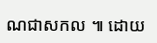ណជាសកល ៕ ដោយ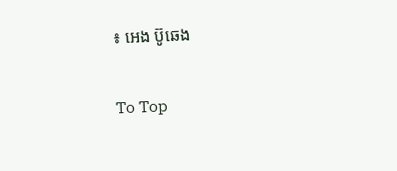៖ អេង ប៊ូឆេង

To Top